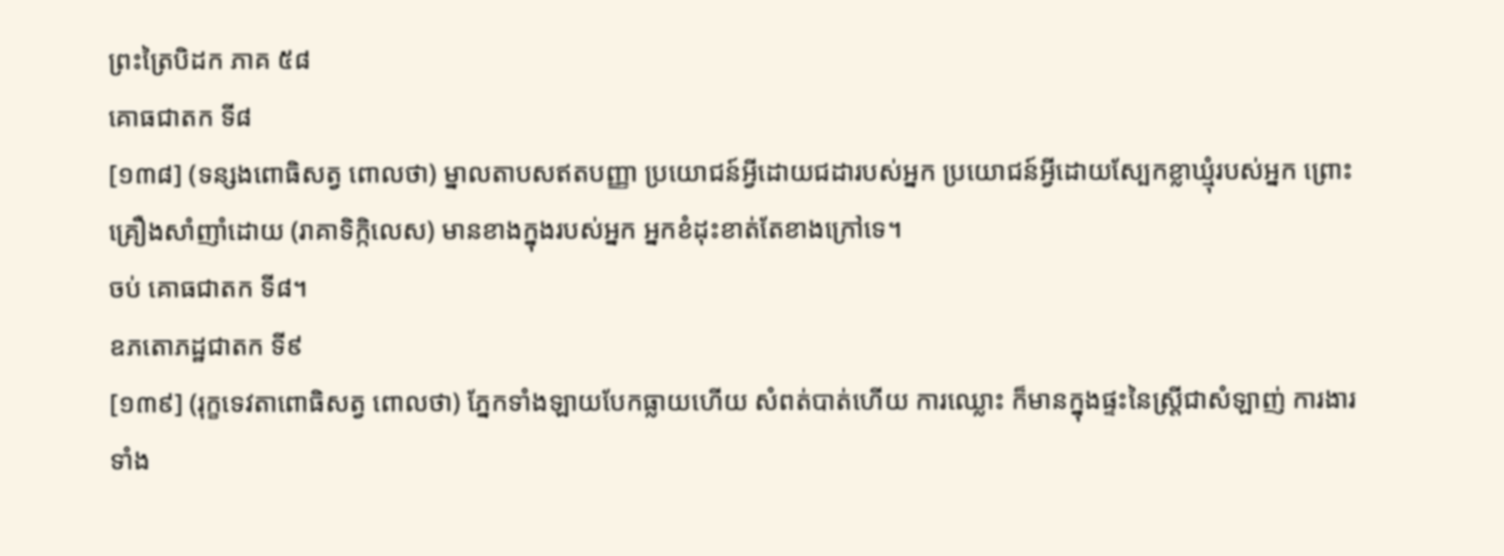ព្រះត្រៃបិដក ភាគ ៥៨
គោធជាតក ទី៨
[១៣៨] (ទន្សងពោធិសត្វ ពោលថា) ម្នាលតាបសឥតបញ្ញា ប្រយោជន៍អ្វីដោយជដារបស់អ្នក ប្រយោជន៍អ្វីដោយស្បែកខ្លាឃ្មុំរបស់អ្នក ព្រោះគ្រឿងសាំញាំដោយ (រាគាទិក្កិលេស) មានខាងក្នុងរបស់អ្នក អ្នកខំដុះខាត់តែខាងក្រៅទេ។
ចប់ គោធជាតក ទី៨។
ឧភតោភដ្ឋជាតក ទី៩
[១៣៩] (រុក្ខទេវតាពោធិសត្វ ពោលថា) ភ្នែកទាំងឡាយបែកធ្លាយហើយ សំពត់បាត់ហើយ ការឈ្លោះ ក៏មានក្នុងផ្ទះនៃស្រ្តីជាសំឡាញ់ ការងារទាំង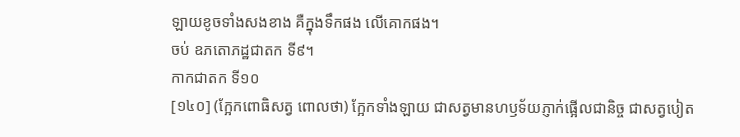ឡាយខូចទាំងសងខាង គឺក្នុងទឹកផង លើគោកផង។
ចប់ ឧភតោភដ្ឋជាតក ទី៩។
កាកជាតក ទី១០
[១៤០] (ក្អែកពោធិសត្វ ពោលថា) ក្អែកទាំងឡាយ ជាសត្វមានហឫទ័យភ្ញាក់ផ្អើលជានិច្ច ជាសត្វបៀត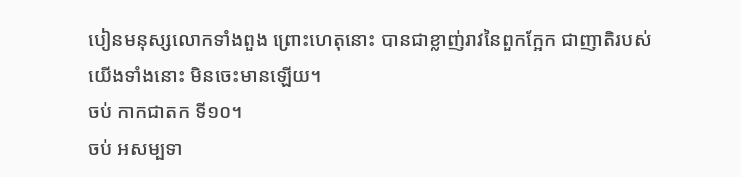បៀនមនុស្សលោកទាំងពួង ព្រោះហេតុនោះ បានជាខ្លាញ់រាវនៃពួកក្អែក ជាញាតិរបស់យើងទាំងនោះ មិនចេះមានឡើយ។
ចប់ កាកជាតក ទី១០។
ចប់ អសម្បទា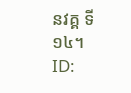នវគ្គ ទី១៤។
ID: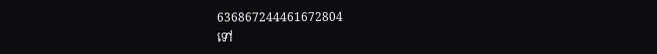636867244461672804
ទៅ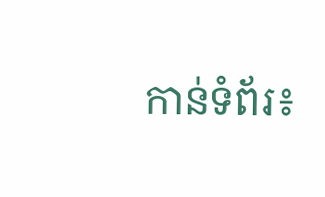កាន់ទំព័រ៖